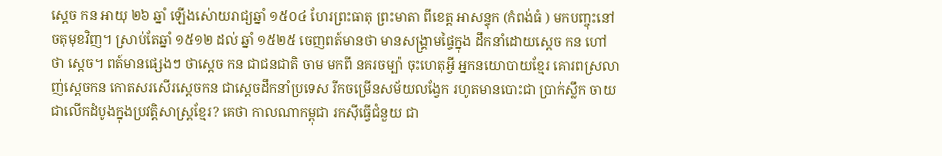ស្តេច កន អាយុ ២៦ ឆ្នាំ ឡើងស់ោយរាជ្យឆ្នាំ ១៥០៤ ហែរព្រះធាតុ ព្រះមាតា ពីខេត្ត អាសន្ទុក (កំពង់ធំ ) មកបញ្ចុះនៅ ចតុមុខវិញ។ ស្រាប់តែឆ្នាំ ១៥១២ ដល់ ឆ្នាំ ១៥២៥ ចេញពត៍មានថា មានសង្រ្គាមផ្ទៃក្នុង ដឹកនាំដោយស្តេច កន ហៅថា ស្តេច។ ពត៍មានផ្សេងៗ ថាស្តេច កន ជាជនជាតិ ចាម មកពី នគរចម្ប៉ា ចុះហេតុអ្វី អ្នកនយោបាយខ្មែរ គោរពស្រលាញ់ស្តេចកន កោតសរសើរស្តេចកន ជាស្តេចដឹកនាំប្រទេស រីកចម្រើនសម័យលង្វែក រហូតមានបោះជា ប្រាក់ស្លឹក ចាយជាលើកដំបូងក្នុងប្រវត្តិសាស្រ្តខ្មែរ? គេថា កាលណាកម្ពុជា រកស៊ីធ្វើជំនួយ ជា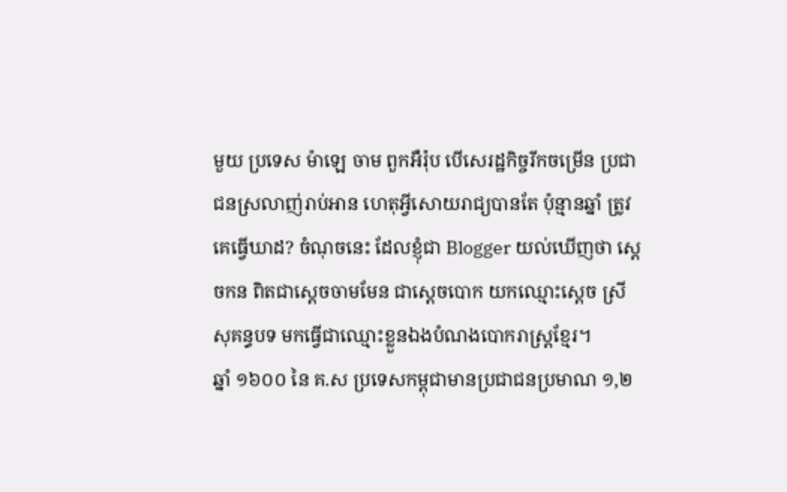មួយ ប្រទេស ម៉ាឡេ ចាម ពួកអឺរ៉ុប បើសេរដ្ឋកិច្ចរីកចម្រើន ប្រជាជនស្រលាញ់រាប់អាន ហេតុអ្វីសោយរាជ្យបានតែ ប៉ុន្មានឆ្នាំ ត្រូវគេធ្វើឃាដ? ចំណុចនេះ ដែលខ្ញុំជា Blogger យល់ឃើញថា ស្តេចកន ពិតជាស្តេចចាមមែន ជាស្តេចបោក យកឈ្មោះស្តេច ស្រីសុគន្ធបទ មកធ្វើជាឈ្មោះខ្លួនឯងបំណងបោករាស្រ្តខ្មែរ។
ឆ្នាំ ១៦០០ នៃ គ.ស ប្រទេសកម្ពុជាមានប្រជាជនប្រមាណ ១,២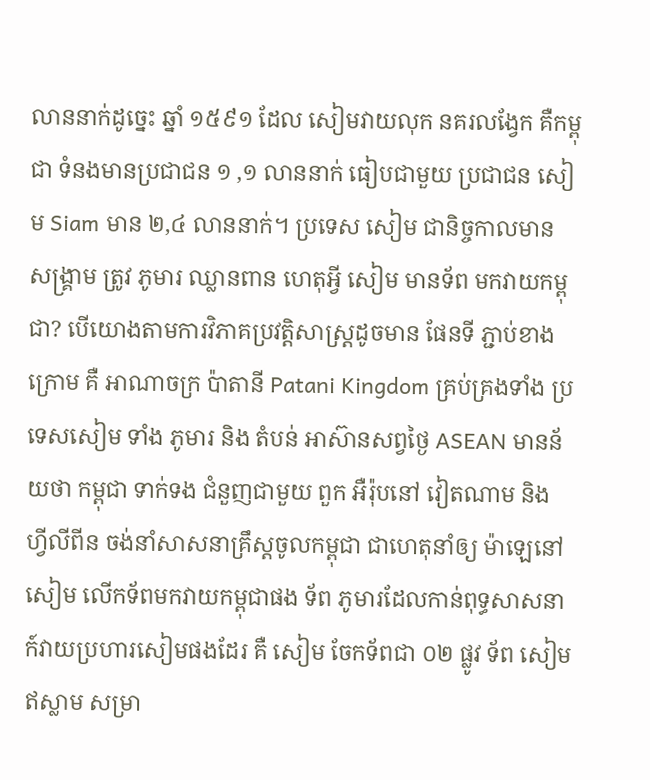លាននាក់ដូច្នេះ ឆ្នាំ ១៥៩១ ដែល សៀមវាយលុក នគរលង្វែក គឺកម្ពុជា ទំនងមានប្រជាជន ១ ,១ លាននាក់ ធៀបជាមួយ ប្រជាជន សៀម Siam មាន ២,៤ លាននាក់។ ប្រទេស សៀម ជានិច្ចកាលមាន សង្រ្គាម ត្រូវ ភូមារ ឈ្លានពាន ហេតុអ្វី សៀម មានទ័ព មកវាយកម្ពុជា? បើយោងតាមការវិភាគប្រវត្តិសាស្រ្តដូចមាន ផែនទី ភ្ជាប់ខាងក្រោម គឺ អាណាចក្រ ប៉ាតានី Patani Kingdom គ្រប់គ្រងទាំង ប្រទេសសៀម ទាំង ភូមារ និង តំបន់ អាស៊ានសព្វថ្ងៃ ASEAN មានន័យថា កម្ពុជា ទាក់ទង ជំនួញជាមួយ ពួក អឺរ៉ុបនៅ វៀតណាម និង ហ្វីលីពីន ចង់នាំសាសនាគ្រឹស្តចូលកម្ពុជា ជាហេតុនាំឲ្យ ម៉ាឡេនៅ សៀម លើកទ័ពមកវាយកម្ពុជាផង ទ័ព ភូមារដែលកាន់ពុទ្ធសាសនា ក៍វាយប្រហារសៀមផងដែរ គឺ សៀម ចែកទ័ពជា ០២ ផ្លូវ ទ័ព សៀមឥស្លាម សម្រា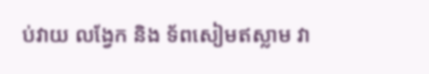ប់វាយ លង្វែក និង ទ័ពសៀមឥស្លាម វា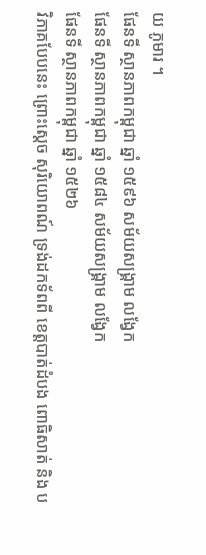យ ភូមារ ។
ផែនទី ស្ថានភាពកម្ពុជា ឆ្នាំ ១៥៩៦ សម័យសង្រ្គាម លង្វែក
ផែនទី ស្ថានភាពកម្ពុជា ឆ្នាំ ១៥៨៤ សម័យសង្រ្គាម លង្វែក
ផែនទី ស្ថានភាពកម្ពុជា ឆ្នាំ ១៥២៦
វិភាគបែបនេះ ព្រោះស្តេច សុរិយោពណ៍ ទ្រង់ដកទ័ពពី ខេត្តបាត់ដំបង ពោធិសាត់ និង ប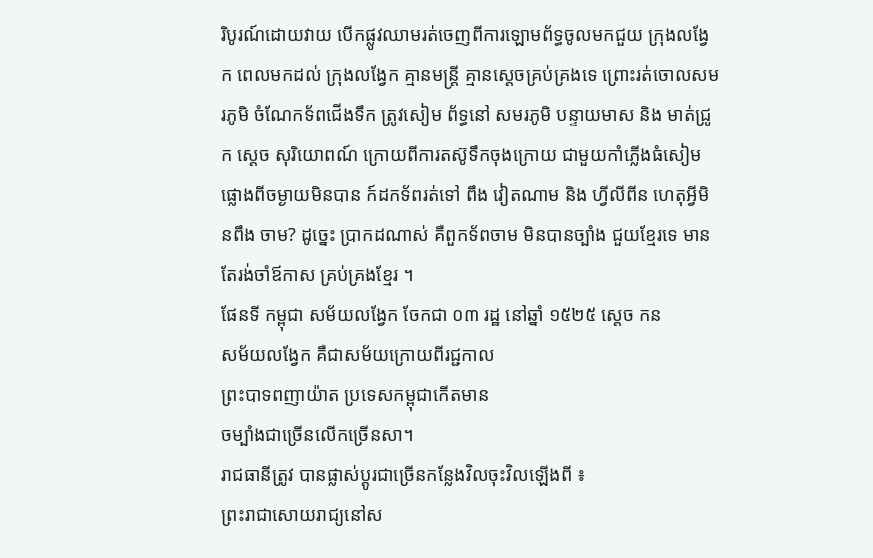រិបូរណ៍ដោយវាយ បើកផ្លូវឈាមរត់ចេញពីការឡោមព័ទ្ធចូលមកជួយ ក្រុងលង្វែក ពេលមកដល់ ក្រុងលង្វែក គ្មានមន្រ្តី គ្មានស្តេចគ្រប់គ្រងទេ ព្រោះរត់ចោលសមរភូមិ ចំណែកទ័ពជើងទឹក ត្រូវសៀម ព័ទ្ធនៅ សមរភូមិ បន្ទាយមាស និង មាត់ជ្រូក ស្តេច សុរិយោពណ៍ ក្រោយពីការតស៊ូទឹកចុងក្រោយ ជាមួយកាំភ្លើងធំសៀមផ្លោងពីចម្ងាយមិនបាន ក៍ដកទ័ពរត់ទៅ ពឹង វៀតណាម និង ហ្វីលីពីន ហេតុអ្វីមិនពឹង ចាម? ដូច្នេះ ប្រាកដណាស់ គឺពួកទ័ពចាម មិនបានច្បាំង ជួយខ្មែរទេ មានតែរង់ចាំឪកាស គ្រប់គ្រងខ្មែរ ។
ផែនទី កម្ពុជា សម័យលង្វែក ចែកជា ០៣ រដ្ឋ នៅឆ្នាំ ១៥២៥ ស្តេច កន
សម័យលង្វែក គឺជាសម័យក្រោយពីរជ្ជកាល
ព្រះបាទពញាយ៉ាត ប្រទេសកម្ពុជាកើតមាន
ចម្បាំងជាច្រើនលើកច្រើនសា។
រាជធានីត្រូវ បានផ្លាស់ប្តូរជាច្រើនកន្លែងវិលចុះវិលឡើងពី ៖
ព្រះរាជាសោយរាជ្យនៅស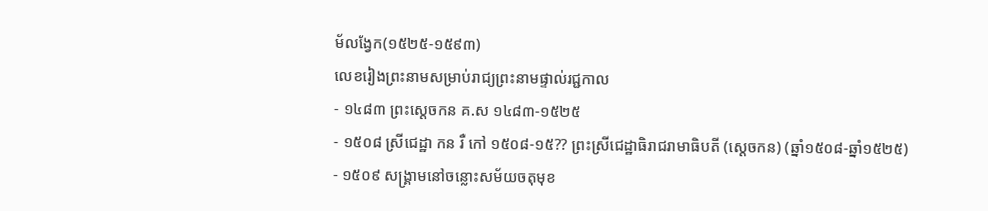ម័លង្វែក(១៥២៥-១៥៩៣)
លេខរៀងព្រះនាមសម្រាប់រាជ្យព្រះនាមផ្ទាល់រជ្ជកាល
- ១៤៨៣ ព្រះស្តេចកន គ.ស ១៤៨៣-១៥២៥
- ១៥០៨ ស្រីជេដ្ឋា កន រឺ កៅ ១៥០៨-១៥?? ព្រះស្រីជេដ្ឋាធិរាជរាមាធិបតី (ស្ដេចកន) (ឆ្នាំ១៥០៨-ឆ្នាំ១៥២៥)
- ១៥០៩ សង្គ្រាមនៅចន្លោះសម័យចតុមុខ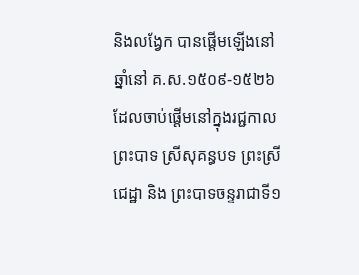និងលង្វែក បានផ្ដើមឡើងនៅឆ្នាំនៅ គ.ស.១៥០៩-១៥២៦ ដែលចាប់ផ្ដើមនៅក្នុងរជ្ជកាលព្រះបាទ ស្រីសុគន្ធបទ ព្រះស្រីជេដ្ឋា និង ព្រះបាទចន្ទរាជាទី១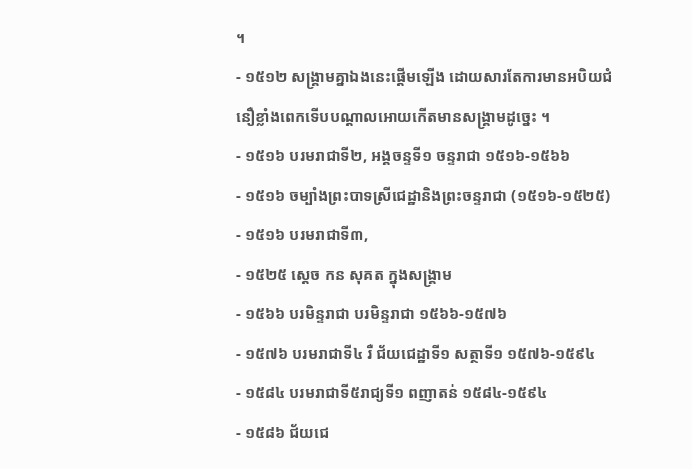។
- ១៥១២ សង្គ្រាមគ្នាឯងនេះផ្ដើមឡើង ដោយសារតែការមានអបិយជំនឿខ្លាំងពេកទើបបណ្ដាលអោយកើតមានសង្គ្រាមដូច្នេះ ។
- ១៥១៦ បរមរាជាទី២, អង្គចន្ទទី១ ចន្ទរាជា ១៥១៦-១៥៦៦
- ១៥១៦ ចម្បាំងព្រះបាទស្រីជេដ្ឋានិងព្រះចន្ទរាជា (១៥១៦-១៥២៥)
- ១៥១៦ បរមរាជាទី៣,
- ១៥២៥ ស្តេច កន សុគត ក្នុងសង្រ្គាម
- ១៥៦៦ បរមិន្ទរាជា បរមិន្ទរាជា ១៥៦៦-១៥៧៦
- ១៥៧៦ បរមរាជាទី៤ រឺ ជ័យជេដ្ឋាទី១ សត្ថាទី១ ១៥៧៦-១៥៩៤
- ១៥៨៤ បរមរាជាទី៥រាជ្យទី១ ពញាតន់ ១៥៨៤-១៥៩៤
- ១៥៨៦ ជ័យជេ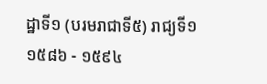ដ្ឋាទី១ (បរមរាជាទី៥) រាជ្យទី១ ១៥៨៦ - ១៥៩៤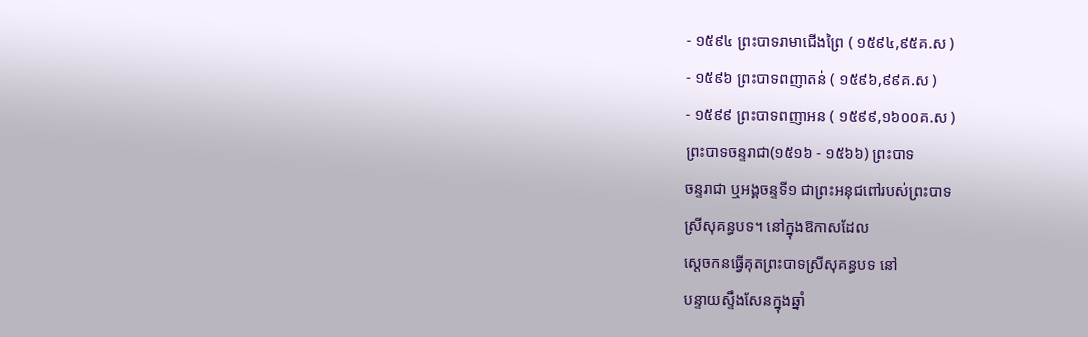- ១៥៩៤ ព្រះបាទរាមាជើងព្រៃ ( ១៥៩៤,៩៥គ.ស )
- ១៥៩៦ ព្រះបាទពញាតន់ ( ១៥៩៦,៩៩គ.ស )
- ១៥៩៩ ព្រះបាទពញាអន ( ១៥៩៩,១៦០០គ.ស )
ព្រះបាទចន្ទរាជា(១៥១៦ - ១៥៦៦) ព្រះបាទ
ចន្ទរាជា ឬអង្គចន្ទទី១ ជាព្រះអនុជពៅរបស់ព្រះបាទ
ស្រីសុគន្ធបទ។ នៅក្នុងឱកាសដែល
ស្ដេចកនធ្វើគុតព្រះបាទស្រីសុគន្ធបទ នៅ
បន្ទាយស្ទឹងសែនក្នុងឆ្នាំ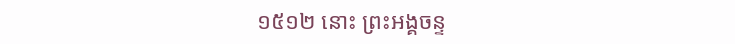១៥១២ នោះ ព្រះអង្គចន្ទ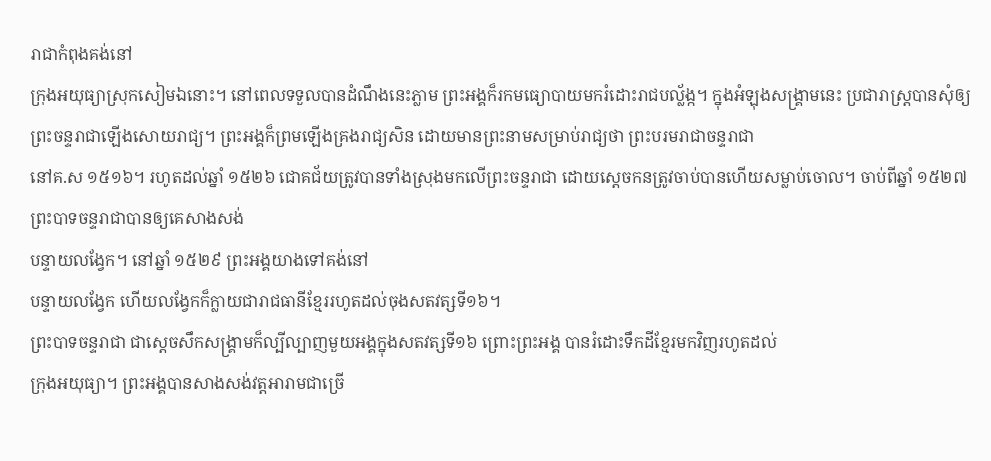រាជាកំពុងគង់នៅ
ក្រុងអយុធ្យាស្រុកសៀមឯនោះ។ នៅពេលទទួលបានដំណឹងនេះភ្លាម ព្រះអង្គក៏រកមធ្យោបាយមករំដោះរាជបល្ល័ង្ក។ ក្នុងអំឡុងសង្គ្រាមនេះ ប្រជារាស្ត្របានសុំឲ្យព្រះចន្ទរាជាឡើងសោយរាជ្យ។ ព្រះអង្គក៏ព្រមឡើងគ្រងរាជ្យសិន ដោយមានព្រះនាមសម្រាប់រាជ្យថា ព្រះបរមរាជាចន្ទរាជា
នៅគ.ស ១៥១៦។ រហូតដល់ឆ្នាំ ១៥២៦ ជោគជ័យត្រូវបានទាំងស្រុងមកលើព្រះចន្ទរាជា ដោយស្ដេចកនត្រូវចាប់បានហើយសម្លាប់ចោល។ ចាប់ពីឆ្នាំ ១៥២៧ ព្រះបាទចន្ទរាជាបានឲ្យគេសាងសង់
បន្ទាយលង្វែក។ នៅឆ្នាំ ១៥២៩ ព្រះអង្គយាងទៅគង់នៅ
បន្ទាយលង្វែក ហើយលង្វែកក៏ក្លាយជារាជធានីខ្មែររហូតដល់ចុងសតវត្សទី១៦។
ព្រះបាទចន្ទរាជា ជាស្ដេចសឹកសង្គ្រាមក៏ល្បីល្បាញមួយអង្គក្នុងសតវត្សទី១៦ ព្រោះព្រះអង្គ បានរំដោះទឹកដីខ្មែរមកវិញរហូតដល់
ក្រុងអយុធ្យា។ ព្រះអង្គបានសាងសង់វត្តអារាមជាច្រើ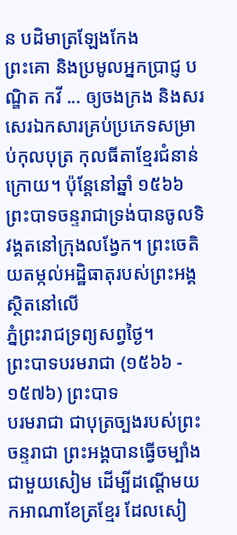ន បដិមាត្រឡែងកែង
ព្រះគោ និងប្រមូលអ្នកប្រាជ្ញ បណ្ឌិត កវី ... ឲ្យចងក្រង និងសរសេរឯកសារគ្រប់ប្រភេទសម្រាប់កុលបុត្រ កុលធីតាខ្មែរជំនាន់ក្រោយ។ ប៉ុន្តែនៅឆ្នាំ ១៥៦៦ ព្រះបាទចន្ទរាជាទ្រង់បានចូលទិវង្គតនៅក្រុងលង្វែក។ ព្រះចេតិយតម្កល់អដ្ឋិធាតុរបស់ព្រះអង្គស្ថិតនៅលើ
ភ្នំព្រះរាជទ្រព្យសព្វថ្ងៃ។
ព្រះបាទបរមរាជា (១៥៦៦ - ១៥៧៦) ព្រះបាទ
បរមរាជា ជាបុត្រច្បងរបស់ព្រះចន្ទរាជា ព្រះអង្គបានធ្វើចម្បាំងជាមួយសៀម ដើម្បីដណ្ដើមយកអាណាខែត្រខ្មែរ ដែលសៀ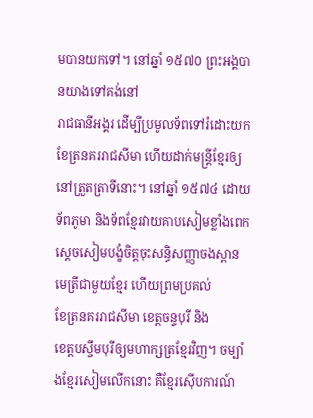មបានយកទៅ។ នៅឆ្នាំ ១៥៧០ ព្រះអង្គបានយាងទៅគង់នៅ
រាជធានីអង្គរ ដើម្បីប្រមូលទ័ពទៅរំដោះយក
ខែត្រនគររាជសីមា ហើយដាក់មន្ត្រីខ្មែរឲ្យនៅត្រួតត្រាទីនោះ។ នៅឆ្នាំ ១៥៧៤ ដោយទ័ពភូមា និងទ័ពខ្មែរវាយគាបសៀមខ្លាំងពេក ស្ដេចសៀមបង្ខំចិត្តចុះសន្ធិសញ្ញាចងស្ពានមេត្រីជាមួយខ្មែរ ហើយព្រមប្រគល់
ខែត្រនគររាជសីមា ខេត្តចន្ទបុរី និង
ខេត្តបស្ចឹមបុរីឲ្យមហាក្សត្រខ្មែរវិញ។ ចម្បាំងខ្មែរសៀមលើកនោះ គឺខ្មែរស៊ើបការណ៍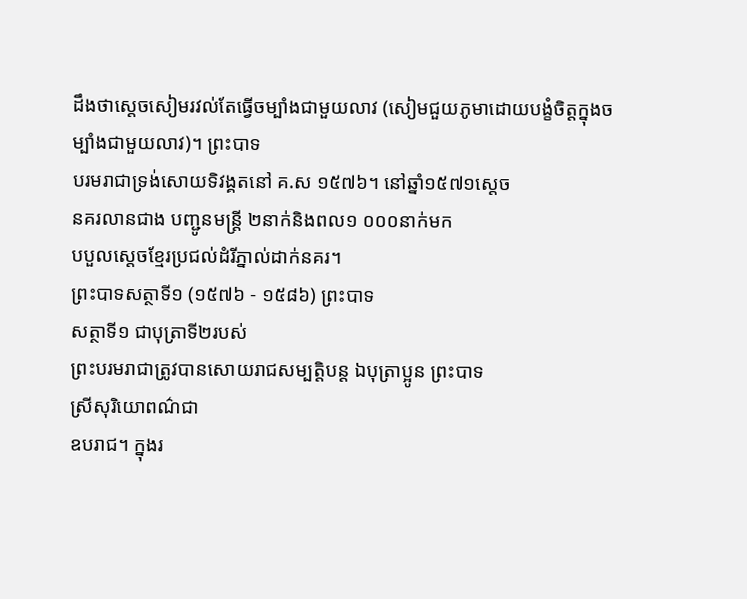ដឹងថាស្ដេចសៀមរវល់តែធ្វើចម្បាំងជាមួយលាវ (សៀមជួយភូមាដោយបង្ខំចិត្តក្នុងចម្បាំងជាមួយលាវ)។ ព្រះបាទ
បរមរាជាទ្រង់សោយទិវង្គតនៅ គ.ស ១៥៧៦។ នៅឆ្នាំ១៥៧១ស្ដេច
នគរលានជាង បញ្ជូនមន្ត្រី ២នាក់និងពល១ ០០០នាក់មក
បបួលស្ដេចខ្មែរប្រជល់ដំរីភ្នាល់ដាក់នគរ។
ព្រះបាទសត្ថាទី១ (១៥៧៦ - ១៥៨៦) ព្រះបាទ
សត្ថាទី១ ជាបុត្រាទី២របស់
ព្រះបរមរាជាត្រូវបានសោយរាជសម្បត្តិបន្ត ឯបុត្រាប្អូន ព្រះបាទ
ស្រីសុរិយោពណ៌ជា
ឧបរាជ។ ក្នុងរ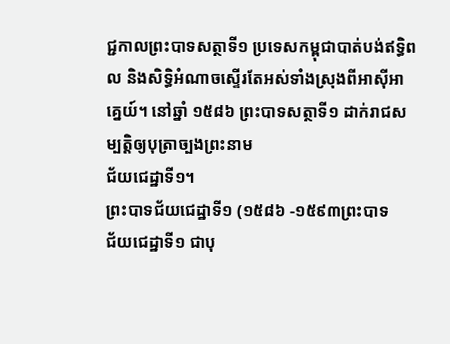ជ្ជកាលព្រះបាទសត្ថាទី១ ប្រទេសកម្ពុជាបាត់បង់ឥទ្ធិពល និងសិទ្ធិអំណាចស្ទើរតែអស់ទាំងស្រុងពីអាស៊ីអាគ្នេយ៍។ នៅឆ្នាំ ១៥៨៦ ព្រះបាទសត្ថាទី១ ដាក់រាជសម្បត្តិឲ្យបុត្រាច្បងព្រះនាម
ជ័យជេដ្ឋាទី១។
ព្រះបាទជ័យជេដ្ឋាទី១ (១៥៨៦ -១៥៩៣ព្រះបាទ
ជ័យជេដ្ឋាទី១ ជាបុ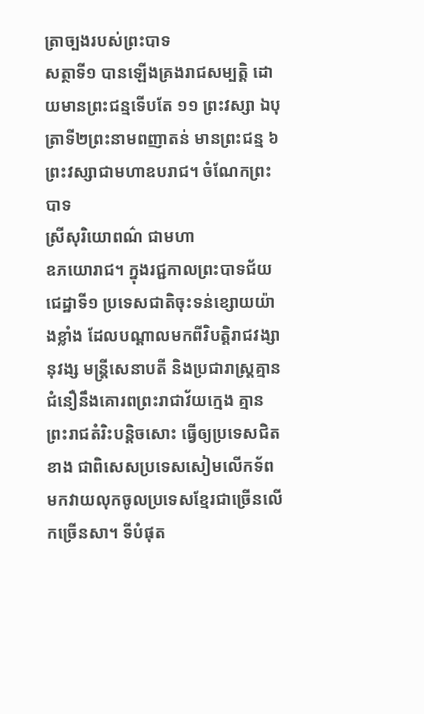ត្រាច្បងរបស់ព្រះបាទ
សត្ថាទី១ បានឡើងគ្រងរាជសម្បត្តិ ដោយមានព្រះជន្មទើបតែ ១១ ព្រះវស្សា ឯបុត្រាទី២ព្រះនាមពញាតន់ មានព្រះជន្ម ៦ ព្រះវស្សាជាមហាឧបរាជ។ ចំណែកព្រះបាទ
ស្រីសុរិយោពណ៌ ជាមហា
ឧភយោរាជ។ ក្នុងរជ្ជកាលព្រះបាទជ័យជេដ្ឋាទី១ ប្រទេសជាតិចុះទន់ខ្សោយយ៉ាងខ្លាំង ដែលបណ្ដាលមកពីវិបត្តិរាជវង្សានុវង្ស មន្ត្រីសេនាបតី និងប្រជារាស្ត្រគ្មានជំនឿនឹងគោរពព្រះរាជាវ័យក្មេង គ្មានព្រះរាជតំរិះបន្តិចសោះ ធ្វើឲ្យប្រទេសជិតខាង ជាពិសេសប្រទេសសៀមលើកទ័ពមកវាយលុកចូលប្រទេសខ្មែរជាច្រើនលើកច្រើនសា។ ទីបំផុត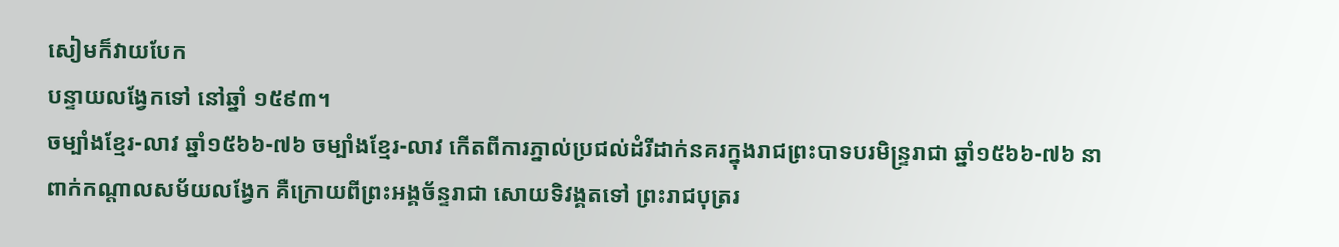សៀមក៏វាយបែក
បន្ទាយលង្វែកទៅ នៅឆ្នាំ ១៥៩៣។
ចម្បាំងខ្មែរ-លាវ ឆ្នាំ១៥៦៦-៧៦ ចម្បាំងខ្មែរ-លាវ កើតពីការភ្នាល់ប្រជល់ដំរីដាក់នគរក្នុងរាជព្រះបាទបរមិន្ទ្ររាជា ឆ្នាំ១៥៦៦-៧៦ នាពាក់កណ្តាលសម័យលង្វែក គឺក្រោយពីព្រះអង្គច័ន្ទរាជា សោយទិវង្គតទៅ ព្រះរាជបុត្ររ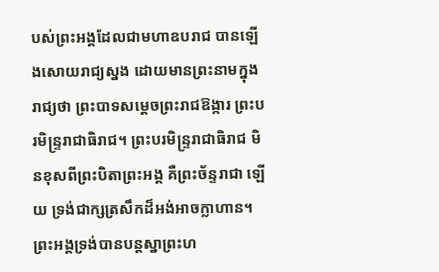បស់ព្រះអង្គដែលជាមហាឧបរាជ បានឡើងសោយរាជ្យស្នង ដោយមានព្រះនាមក្នុងរាជ្យថា ព្រះបាទសម្ដេចព្រះរាជឱង្ការ ព្រះបរមិន្ទ្ររាជាធិរាជ។ ព្រះបរមិន្ទ្ររាជាធិរាជ មិនខុសពីព្រះបិតាព្រះអង្គ គឺព្រះច័ន្ទរាជា ឡើយ ទ្រង់ជាក្សត្រសឹកដ៏អង់អាចក្លាហាន។ ព្រះអង្គទ្រង់បានបន្តស្នាព្រះហ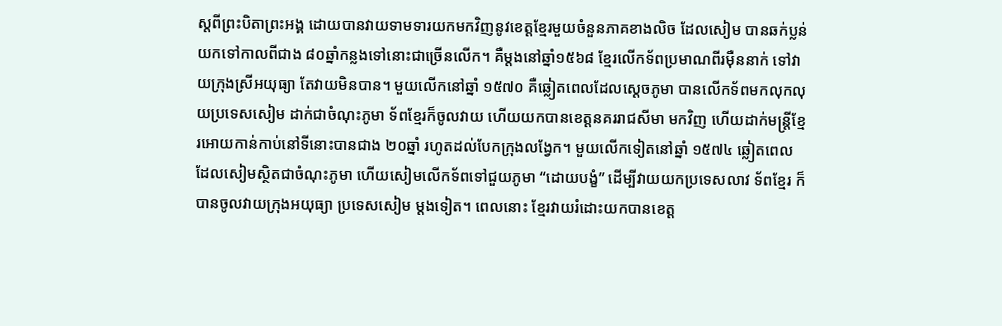ស្តពីព្រះបិតាព្រះអង្គ ដោយបានវាយទាមទារយកមកវិញនូវខេត្តខ្មែរមួយចំនួនភាគខាងលិច ដែលសៀម បានឆក់ប្លន់យកទៅកាលពីជាង ៨០ឆ្នាំកន្លងទៅនោះជាច្រើនលើក។ គឺម្តងនៅឆ្នាំ១៥៦៨ ខ្មែរលើកទ័ពប្រមាណពីរម៉ឺននាក់ ទៅវាយក្រុងស្រីអយុធ្យា តែវាយមិនបាន។ មួយលើកនៅឆ្នាំ ១៥៧០ គឺឆ្លៀតពេលដែលស្ដេចភូមា បានលើកទ័ពមកលុកលុយប្រទេសសៀម ដាក់ជាចំណុះភូមា ទ័ពខ្មែរក៏ចូលវាយ ហើយយកបានខេត្តនគររាជសីមា មកវិញ ហើយដាក់មន្ត្រីខ្មែរអោយកាន់កាប់នៅទីនោះបានជាង ២០ឆ្នាំ រហូតដល់បែកក្រុងលង្វែក។ មួយលើកទៀតនៅឆ្នាំ ១៥៧៤ ឆ្លៀតពេលដែលសៀមស្ថិតជាចំណុះភូមា ហើយសៀមលើកទ័ពទៅជួយភូមា “ដោយបង្ខំ” ដើម្បីវាយយកប្រទេសលាវ ទ័ពខ្មែរ ក៏បានចូលវាយក្រុងអយុធ្យា ប្រទេសសៀម ម្តងទៀត។ ពេលនោះ ខ្មែរវាយរំដោះយកបានខេត្ត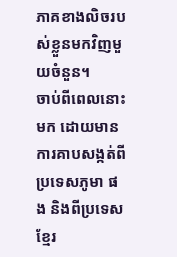ភាគខាងលិចរបស់ខ្លួនមកវិញមួយចំនួន។
ចាប់ពីពេលនោះមក ដោយមានការគាបសង្កត់ពីប្រទេសភូមា ផង និងពីប្រទេសខ្មែរ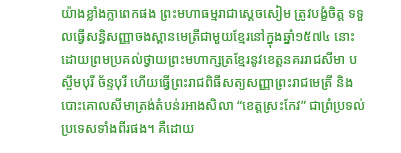យ៉ាងខ្លាំងក្លាពេកផង ព្រះមហាធម្មរាជាស្ដេចសៀម ត្រូវបង្ខំចិត្ត ទទួលធ្វើសន្ធិសញ្ញាចងស្ពានមេត្រីជាមួយខ្មែរនៅក្នុងឆ្នាំ១៥៧៤ នោះ ដោយព្រមប្រគល់ថ្វាយព្រះមហាក្សត្រខ្មែរនូវខេត្តនគររាជសីមា បស្ចឹមបុរី ច័ន្ទបុរី ហើយធ្វើព្រះរាជពិធីសត្យសញ្ញាព្រះរាជមេត្រី និងបោះគោលសីមាត្រង់តំបន់រអាងសិលា “ខេត្តស្រះកែវ” ជាព្រំប្រទល់ប្រទេសទាំងពីរផង។ គឺដោយ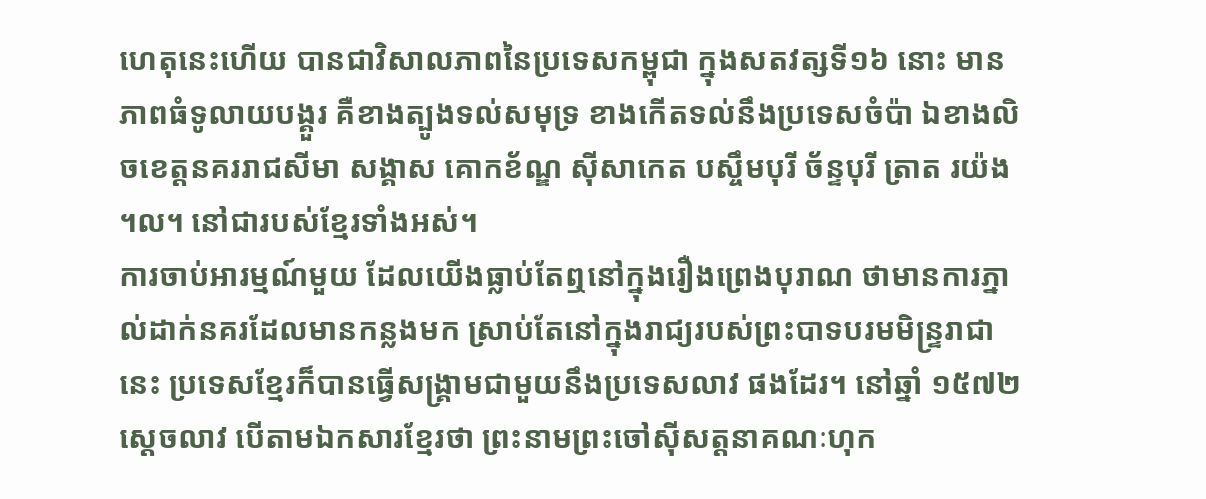ហេតុនេះហើយ បានជាវិសាលភាពនៃប្រទេសកម្ពុជា ក្នុងសតវត្សទី១៦ នោះ មានភាពធំទូលាយបង្គួរ គឺខាងត្បូងទល់សមុទ្រ ខាងកើតទល់នឹងប្រទេសចំប៉ា ឯខាងលិចខេត្តនគររាជសីមា សង្គាស គោកខ័ណ្ឌ ស៊ីសាកេត បស្ចឹមបុរី ច័ន្ទបុរី ត្រាត រយ៉ង ។ល។ នៅជារបស់ខ្មែរទាំងអស់។
ការចាប់អារម្មណ៍មួយ ដែលយើងធ្លាប់តែឮនៅក្នុងរឿងព្រេងបុរាណ ថាមានការភ្នាល់ដាក់នគរដែលមានកន្លងមក ស្រាប់តែនៅក្នុងរាជ្យរបស់ព្រះបាទបរមមិន្ទ្ររាជា នេះ ប្រទេសខ្មែរក៏បានធ្វើសង្គ្រាមជាមួយនឹងប្រទេសលាវ ផងដែរ។ នៅឆ្នាំ ១៥៧២ ស្ដេចលាវ បើតាមឯកសារខ្មែរថា ព្រះនាមព្រះចៅស៊ីសត្តនាគណៈហុក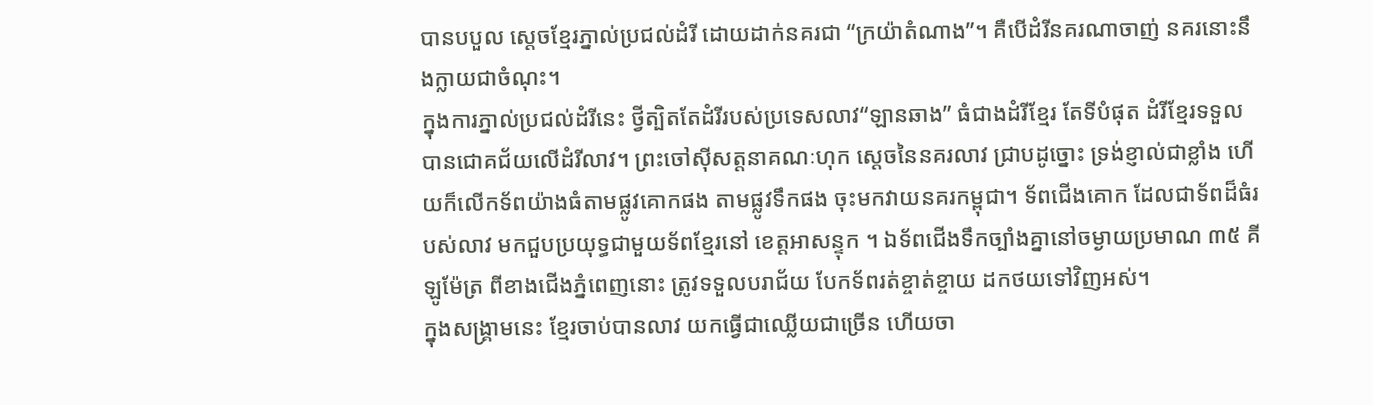បានបបួល ស្ដេចខ្មែរភ្នាល់ប្រជល់ដំរី ដោយដាក់នគរជា “ក្រយ៉ាតំណាង”។ គឺបើដំរីនគរណាចាញ់ នគរនោះនឹងក្លាយជាចំណុះ។
ក្នុងការភ្នាល់ប្រជល់ដំរីនេះ ថ្វីត្បិតតែដំរីរបស់ប្រទេសលាវ“ឡានឆាង” ធំជាងដំរីខ្មែរ តែទីបំផុត ដំរីខ្មែរទទួលបានជោគជ័យលើដំរីលាវ។ ព្រះចៅស៊ីសត្តនាគណៈហុក ស្ដេចនៃនគរលាវ ជ្រាបដូច្នោះ ទ្រង់ខ្ញាល់ជាខ្លាំង ហើយក៏លើកទ័ពយ៉ាងធំតាមផ្លូវគោកផង តាមផ្លូវទឹកផង ចុះមកវាយនគរកម្ពុជា។ ទ័ពជើងគោក ដែលជាទ័ពដ៏ធំរបស់លាវ មកជួបប្រយុទ្ធជាមួយទ័ពខ្មែរនៅ ខេត្តអាសន្ទុក ។ ឯទ័ពជើងទឹកច្បាំងគ្នានៅចម្ងាយប្រមាណ ៣៥ គីឡូម៉ែត្រ ពីខាងជើងភ្នំពេញនោះ ត្រូវទទួលបរាជ័យ បែកទ័ពរត់ខ្ចាត់ខ្ចាយ ដកថយទៅវិញអស់។
ក្នុងសង្គ្រាមនេះ ខ្មែរចាប់បានលាវ យកធ្វើជាឈ្លើយជាច្រើន ហើយចា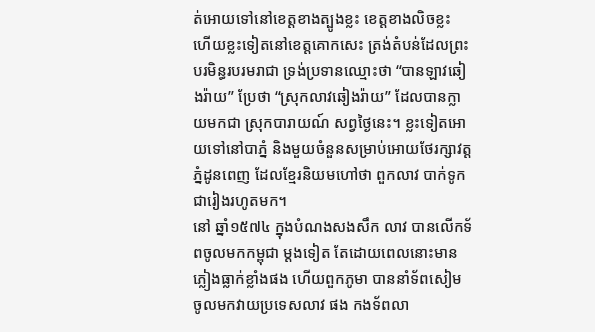ត់អោយទៅនៅខេត្តខាងត្បូងខ្លះ ខេត្តខាងលិចខ្លះ ហើយខ្លះទៀតនៅខេត្តគោកសេះ ត្រង់តំបន់ដែលព្រះបរមិន្ធរបរមរាជា ទ្រង់ប្រទានឈ្មោះថា “បានឡាវឆៀងរ៉ាយ” ប្រែថា “ស្រុកលាវឆៀងរ៉ាយ” ដែលបានក្លាយមកជា ស្រុកបារាយណ៍ សព្វថ្ងៃនេះ។ ខ្លះទៀតអោយទៅនៅបាភ្នំ និងមួយចំនួនសម្រាប់អោយថែរក្សាវត្តភ្នំដូនពេញ ដែលខ្មែរនិយមហៅថា ពួកលាវ បាក់ទូក ជារៀងរហូតមក។
នៅ ឆ្នាំ១៥៧៤ ក្នុងបំណងសងសឹក លាវ បានលើកទ័ពចូលមកកម្ពុជា ម្តងទៀត តែដោយពេលនោះមានភ្លៀងធ្លាក់ខ្លាំងផង ហើយពួកភូមា បាននាំទ័ពសៀម ចូលមកវាយប្រទេសលាវ ផង កងទ័ពលា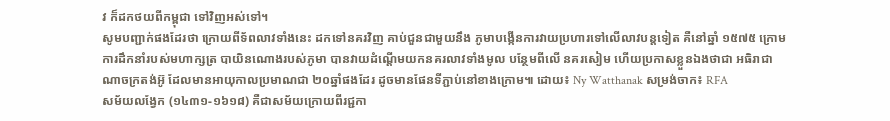វ ក៏ដកថយពីកម្ពុជា ទៅវិញអស់ទៅ។
សូមបញ្ជាក់ផងដែរថា ក្រោយពីទ័ពលាវទាំងនេះ ដកទៅនគរវិញ គាប់ជួនជាមួយនឹង ភូមាបង្កើនការវាយប្រហារទៅលើលាវបន្តទៀត គឺនៅឆ្នាំ ១៥៧៥ ក្រោមការដឹកនាំរបស់មហាក្សត្រ បាយិនណោងរបស់ភូមា បានវាយដំណ្តើមយកនគរលាវទាំងមូល បន្ថែមពីលើ នគរសៀម ហើយប្រកាសខ្លួនឯងថាជា អធិរាជាណាចក្រតង់អ៊ូ ដែលមានអាយុកាលប្រមាណជា ២០ឆ្នាំផងដែរ ដូចមានផែនទីភ្ជាប់នៅខាងក្រោម៕ ដោយ៖ Ny Watthanak សម្រង់ចាក៖ RFA
សម័យលង្វែក (១៤៣១-១៦១៨) គឺជាសម័យក្រោយពីរជ្ជកា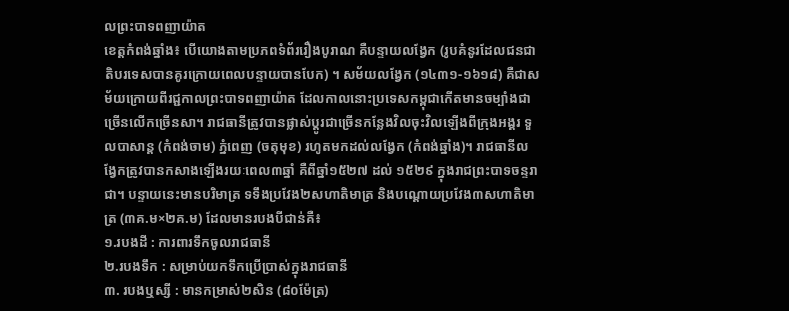លព្រះបាទពញាយ៉ាត
ខេត្តកំពង់ឆ្នាំង៖ បើយោងតាមប្រភពទំព័ររឿងបូរាណ គឺបន្ទាយលង្វែក (រូបគំនូរដែលជនជាតិបរទេសបានគូរក្រោយពេលបន្ទាយបានបែក) ។ សម័យលង្វែក (១៤៣១-១៦១៨) គឺជាសម័យក្រោយពីរជ្ជកាលព្រះបាទពញាយ៉ាត ដែលកាលនោះប្រទេសកម្ពុជាកើតមានចម្បាំងជាច្រើនលើកច្រើនសា។ រាជធានីត្រូវបានផ្លាស់ប្តូរជាច្រើនកន្លែងវិលចុះវិលឡើងពីក្រុងអង្គរ ទួលបាសាន្ត (កំពង់ចាម) ភ្នំពេញ (ចតុមុខ) រហូតមកដល់លង្វែក (កំពង់ឆ្នាំង)។ រាជធានីលង្វែកត្រូវបានកសាងឡើងរយៈពេល៣ឆ្នាំ គឺពីឆ្នាំ១៥២៧ ដល់ ១៥២៩ ក្នុងរាជព្រះបាទចន្ទរាជា។ បន្ទាយនេះមានបរិមាត្រ ទទឹងប្រវែង២សហាតិមាត្រ និងបណ្ដោយប្រវែង៣សហាតិមាត្រ (៣គ.ម×២គ.ម) ដែលមានរបងបីជាន់គឺ៖
១.របងដី : ការពារទឹកចូលរាជធានី
២.របងទឹក : សម្រាប់យកទឹកប្រើប្រាស់ក្នុងរាជធានី
៣. របងឬស្សី : មានកម្រាស់២សិន (៨០ម៉ែត្រ)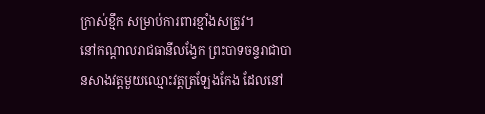ក្រាស់ខ្មឹក សម្រាប់ការពារខ្មាំងសត្រូវ។
នៅកណ្តាលរាជធានីលង្វែក ព្រះបាទចន្ទរាជាបានសាងវត្តមួយឈ្មោះវត្តត្រឡែងកែង ដែលនៅ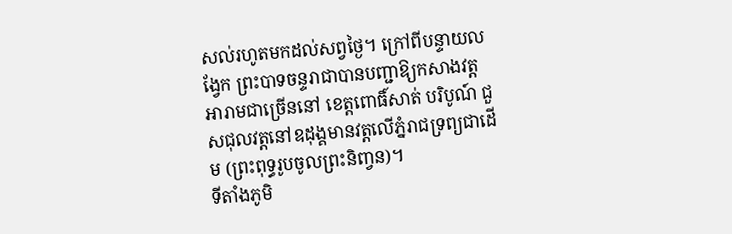សល់រហូតមកដល់សព្វថ្ងៃ។ ក្រៅពីបន្ទាយលង្វែក ព្រះបាទចន្ទរាជាបានបញ្ជាឱ្យកសាងវត្តអារាមជាច្រើននៅ ខេត្តពោធិ៍សាត់ បរិបូណ៍ ជួសជុលវត្តនៅឧដុង្គមានវត្តលើភ្នំរាជទ្រព្យជាដើម (ព្រះពុទ្ធរូបចូលព្រះនិពា្វន)។
ទីតាំងភូមិ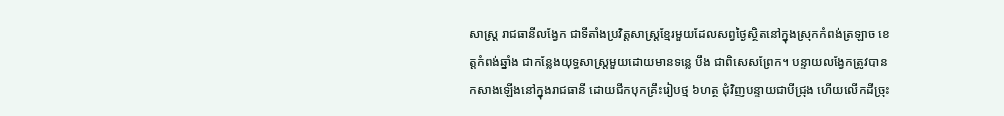សាស្ត្រ រាជធានីលង្វែក ជាទីតាំងប្រវិត្តសាស្រ្តខ្មែរមួយដែលសព្វថ្ងៃស្ថិតនៅក្នុងស្រុកកំពង់ត្រឡាច ខេត្តកំពង់ឆ្នាំង ជាកន្លែងយុទ្ធសាស្រ្តមួយដោយមានទន្លេ បឹង ជាពិសេសព្រែក។ បន្ទាយលង្វែកត្រូវបានកសាងឡើងនៅក្នុងរាជធានី ដោយជីកបុកគ្រឹះរៀបថ្ម ៦ហត្ថ ជុំវិញបន្ទាយជាបីជ្រុង ហើយលើកដីច្រុះ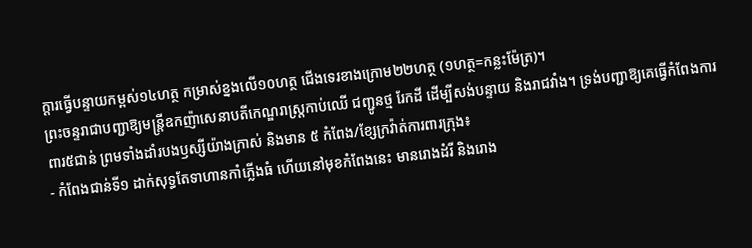ក្ដារធ្វើបន្ទាយកម្ពស់១៤ហត្ថ កម្រាស់ខ្នងលើ១០ហត្ថ ជើងទេរខាងក្រោម២២ហត្ថ (១ហត្ថ=កន្លះម៉ែត្រ)។
ព្រះចន្ទរាជាបញ្ជាឱ្យមន្រ្តីឧកញ៉ាសេនាបតីកេណ្ឌរាស្រ្តកាប់ឈើ ជញ្ជូនថ្ម រែកដី ដើម្បីសង់បន្ទាយ និងរាជវាំង។ ទ្រង់បញ្ជាឱ្យគេធ្វើកំពែងការពារ៥ជាន់ ព្រមទាំងដាំរបងឫស្សីយ៉ាងក្រាស់ និងមាន ៥ កំពែង/ខ្សែក្រវ៉ាត់ការពារក្រុង៖
- កំពែងជាន់ទី១ ដាក់សុទ្ធតែទាហានកាំភ្លើងធំ ហើយនៅមុខកំពែងនេះ មានរោងដំរី និងរោង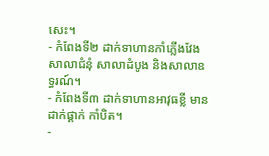សេះ។
- កំពែងទី២ ដាក់ទាហានកាំភ្លើងវែង សាលាជំនុំ សាលាដំបូង និងសាលាឧទ្ធរណ៍។
- កំពែងទី៣ ដាក់ទាហានអាវុធខ្លី មានដាក់ផ្គាក់ កាំបិត។
-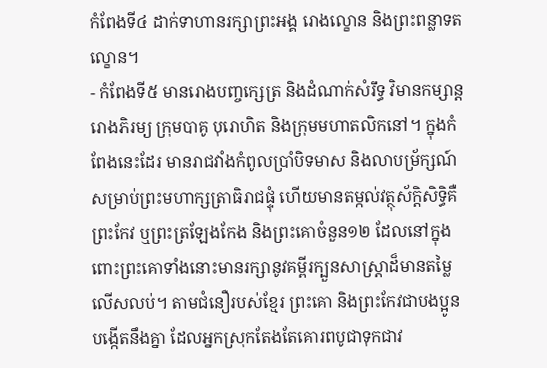កំពែងទី៤ ដាក់ទាហានរក្សាព្រះអង្គ រោងល្ខោន និងព្រះពន្លាទតល្ខោន។
- កំពែងទី៥ មានរោងបញ្ចក្សេត្រ និងដំណាក់សំរឹទ្ធ វិមានកម្សាន្ត រោងភិរម្យ ក្រុមបាគូ បុរោហិត និងក្រុមមហាតលិកនៅ។ ក្នុងកំពែងនេះដែរ មានរាជវាំងកំពូលប្រាំបិទមាស និងលាបម្រ័ក្សណ៍សម្រាប់ព្រះមហាក្សត្រាធិរាជផ្ទុំ ហើយមានតម្កល់វត្ថុស័ក្តិសិទិ្ធគឺ ព្រះកែវ ឬព្រះត្រឡែងកែង និងព្រះគោចំនួន១២ ដែលនៅក្នុងពោះព្រះគោទាំងនោះមានរក្សានូវគម្ពីរក្បួនសាស្រ្តាដ៏មានតម្លៃលើសលប់។ តាមជំនឿរបស់ខ្មែរ ព្រះគោ និងព្រះកែវជាបងប្អូនបង្កើតនឹងគ្នា ដែលអ្នកស្រុកតែងតែគោរពបូជាទុកជាវ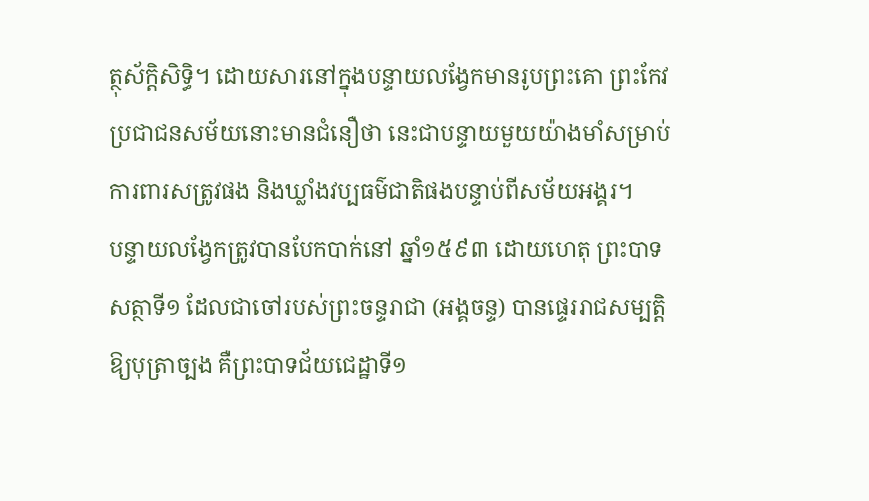ត្ថុស័ក្ដិសិទ្ធិ។ ដោយសារនៅក្នុងបន្ទាយលង្វែកមានរូបព្រះគោ ព្រះកែវ ប្រជាជនសម័យនោះមានជំនឿថា នេះជាបន្ទាយមួយយ៉ាងមាំសម្រាប់ការពារសត្រូវផង និងឃ្លាំងវប្បធម៌ជាតិផងបន្ទាប់ពីសម័យអង្គរ។
បន្ទាយលង្វែកត្រូវបានបែកបាក់នៅ ឆ្នាំ១៥៩៣ ដោយហេតុ ព្រះបាទសត្ថាទី១ ដែលជាចៅរបស់ព្រះចន្ទរាជា (អង្គចន្ទ) បានផ្ទេររាជសម្បត្តិឱ្យបុត្រាច្បង គឺព្រះបាទជ័យជេដ្ឋាទី១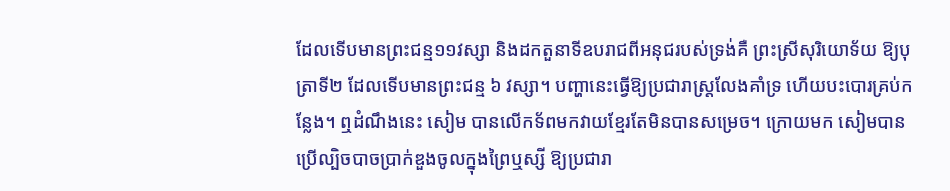ដែលទើបមានព្រះជន្ម១១វស្សា និងដកតួនាទីឧបរាជពីអនុជរបស់ទ្រង់គឺ ព្រះស្រីសុរិយោទ័យ ឱ្យបុត្រាទី២ ដែលទើបមានព្រះជន្ម ៦ វស្សា។ បញ្ហានេះធ្វើឱ្យប្រជារាស្ត្រលែងគាំទ្រ ហើយបះបោរគ្រប់កន្លែង។ ឮដំណឹងនេះ សៀម បានលើកទ័ពមកវាយខ្មែរតែមិនបានសម្រេច។ ក្រោយមក សៀមបានប្រើល្បិចបាចប្រាក់ឌួងចូលក្នុងព្រៃឬស្សី ឱ្យប្រជារា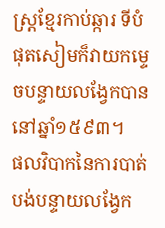ស្ត្រខ្មែរកាប់ឆ្ការ ទីបំផុតសៀមក៏វាយកម្ទេចបន្ទាយលង្វែកបាននៅឆ្នាំ១៥៩៣។
ផលវិបាកនៃការបាត់បង់បន្ទាយលង្វែក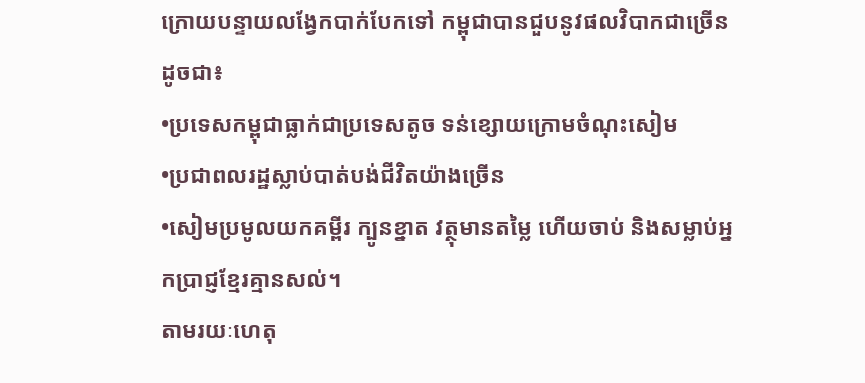ក្រោយបន្ទាយលង្វែកបាក់បែកទៅ កម្ពុជាបានជួបនូវផលវិបាកជាច្រើនដូចជា៖
•ប្រទេសកម្ពុជាធ្លាក់ជាប្រទេសតូច ទន់ខ្សោយក្រោមចំណុះសៀម
•ប្រជាពលរដ្ឋស្លាប់បាត់បង់ជីវិតយ៉ាងច្រើន
•សៀមប្រមូលយកគម្ពីរ ក្បូនខ្នាត វត្ថុមានតម្លៃ ហើយចាប់ និងសម្លាប់អ្នកប្រាជ្ញខ្មែរគ្មានសល់។
តាមរយៈហេតុ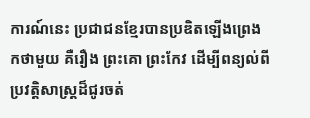ការណ៍នេះ ប្រជាជនខ្មែរបានប្រឌិតឡើងព្រេងកថាមួយ គឺរឿង ព្រះគោ ព្រះកែវ ដើម្បីពន្យល់ពីប្រវត្តិសាស្ត្រដ៏ជូរចត់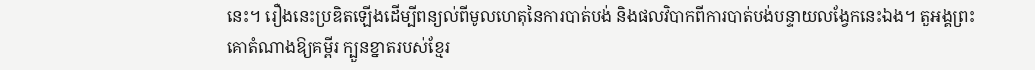នេះ។ រឿងនេះប្រឌិតឡើងដើម្បីពន្យល់ពីមូលហេតុនៃការបាត់បង់ និងផលវិបាកពីការបាត់បង់បន្ទាយលង្វែកនេះឯង។ តួអង្គព្រះគោតំណាងឱ្យគម្ពីរ ក្បួនខ្នាតរបស់ខ្មែរ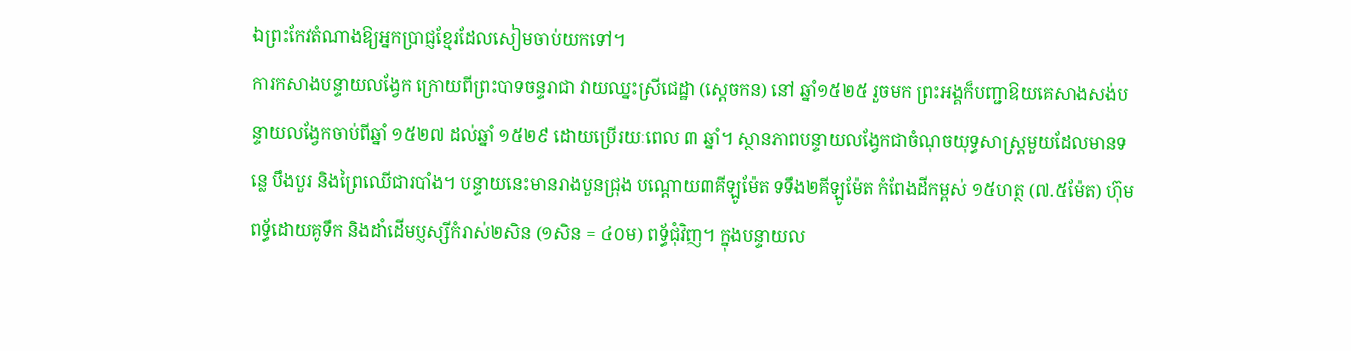ឯព្រះកែវតំណាងឱ្យអ្នកប្រាជ្ញខ្មែរដែលសៀមចាប់យកទៅ។
ការកសាងបន្ទាយលង្វែក ក្រោយពីព្រះបាទចន្ទរាជា វាយឈ្នះស្រីជេដ្ឋា (ស្តេចកន) នៅ ឆ្នាំ១៥២៥ រួចមក ព្រះអង្គក៏បញ្ជាឱយគេសាងសង់បន្ទាយលង្វែកចាប់ពីឆ្នាំ ១៥២៧ ដល់ឆ្នាំ ១៥២៩ ដោយប្រើរយៈពេល ៣ ឆ្នាំ។ ស្ថានភាពបន្ទាយលង្វែកជាចំណុចយុទ្ធសាស្ត្រមួយដែលមានទន្លេ បឹងបួរ និងព្រៃឈើជារបាំង។ បន្ទាយនេះមានរាងបួនជ្រុង បណ្តោយ៣គីឡូម៉ែត ទទឹង២គីឡូម៉ែត កំពែងដីកម្ពស់ ១៥ហត្ថ (៧.៥ម៉ែត) ហ៊ុមពទ្ធ័ដោយគូទឹក និងដាំដើមប្ញស្សីកំរាស់២សិន (១សិន = ៤០ម) ពទ្ធ័ជុំវិញ។ ក្នុងបន្ទាយល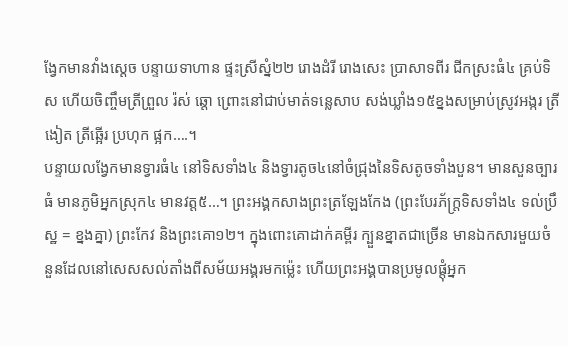ង្វែកមានវាំងស្តេច បន្ទាយទាហាន ផ្ទះស្រីស្នំ២២ រោងដំរី រោងសេះ ប្រាសាទពីរ ជីកស្រះធំ៤ គ្រប់ទិស ហើយចិញ្ចឹមត្រីព្រួល រ៉ស់ ឆ្តោ ព្រោះនៅជាប់មាត់ទន្លេសាប សង់ឃ្លាំង១៥ខ្នងសម្រាប់ស្រូវអង្ករ ត្រីងៀត ត្រីឆ្អើរ ប្រហុក ផ្អក….។
បន្ទាយលង្វែកមានទ្វារធំ៤ នៅទិសទាំង៤ និងទ្វារតូច៤នៅចំជ្រុងនៃទិសតូចទាំងបួន។ មានសួនច្បារធំ មានភូមិអ្នកស្រុក៤ មានវត្ត៥…។ ព្រះអង្គកសាងព្រះត្រឡែងកែង (ព្រះបែរភ័ក្ត្រទិសទាំង៤ ទល់ប្រឹស្ឋ = ខ្នងគ្នា) ព្រះកែវ និងព្រះគោ១២។ ក្នុងពោះគោដាក់គម្ពីរ ក្បួនខ្នាតជាច្រើន មានឯកសារមួយចំនួនដែលនៅសេសសល់តាំងពីសម័យអង្គរមកម្ល៉េះ ហើយព្រះអង្គបានប្រមូលផ្តុំអ្នក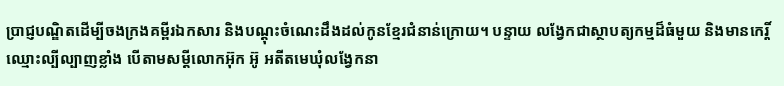ប្រាជ្ញបណ្ឌិតដើម្បីចងក្រងគម្ពីរឯកសារ និងបណ្តុះចំណេះដឹងដល់កូនខ្មែរជំនាន់ក្រោយ។ បន្ទាយ លង្វែកជាស្ថាបត្យកម្មដ៏ធំមួយ និងមានកេរ្តិ៍ឈ្មោះល្បីល្បាញខ្លាំង បើតាមសម្តីលោកអ៊ុក អ៊ូ អតីតមេឃុំលង្វែកនា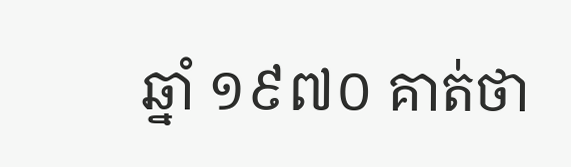ឆ្នាំ ១៩៧០ គាត់ថា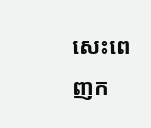សេះពេញក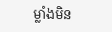ម្លាំងមិន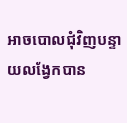អាចបោលជុំវិញបន្ទាយលង្វែកបាន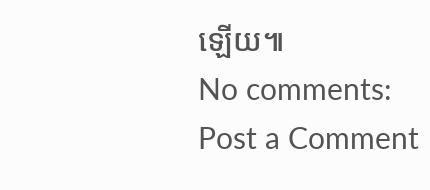ឡើយ៕
No comments:
Post a Comment